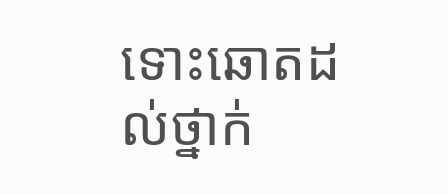ទោះឆោតដល់ថ្នាក់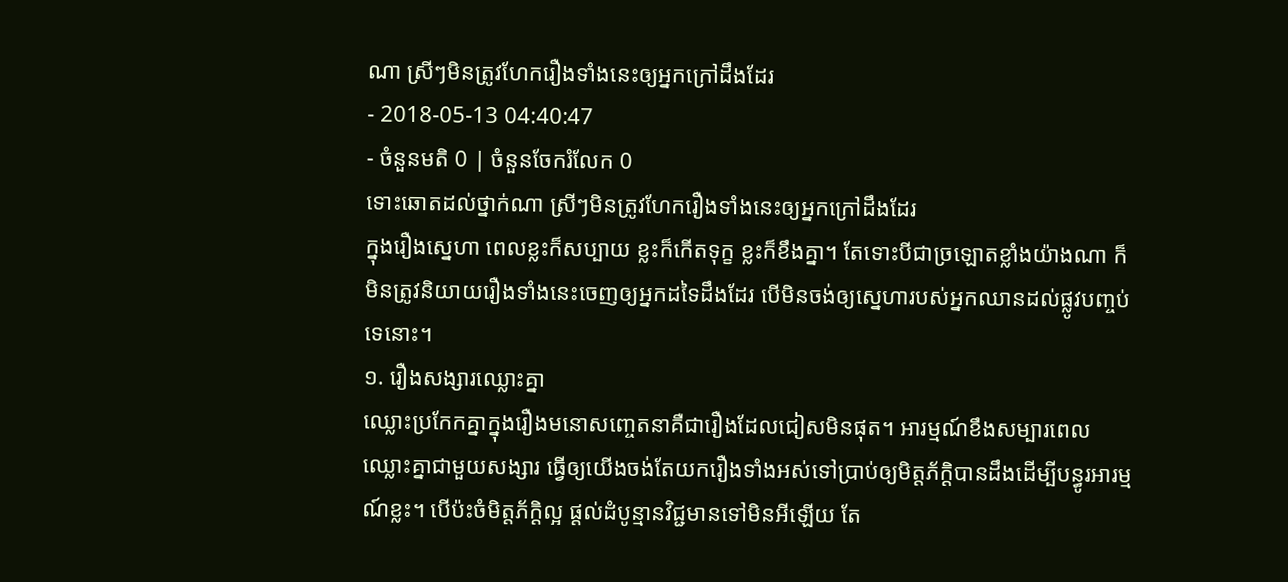ណា ស្រីៗមិនត្រូវហែករឿងទាំងនេះឲ្យអ្នកក្រៅដឹងដែរ
- 2018-05-13 04:40:47
- ចំនួនមតិ 0 | ចំនួនចែករំលែក 0
ទោះឆោតដល់ថ្នាក់ណា ស្រីៗមិនត្រូវហែករឿងទាំងនេះឲ្យអ្នកក្រៅដឹងដែរ
ក្នុងរឿងស្នេហា ពេលខ្លះក៏សប្បាយ ខ្លះក៏កើតទុក្ខ ខ្លះក៏ខឹងគ្នា។ តែទោះបីជាច្រឡោតខ្លាំងយ៉ាងណា ក៏មិនត្រូវនិយាយរឿងទាំងនេះចេញឲ្យអ្នកដទៃដឹងដែរ បើមិនចង់ឲ្យស្នេហារបស់អ្នកឈានដល់ផ្លូវបញ្ចប់ទេនោះ។
១. រឿងសង្សារឈ្លោះគ្នា
ឈ្លោះប្រកែកគ្នាក្នុងរឿងមនោសញ្ចេតនាគឺជារឿងដែលជៀសមិនផុត។ អារម្មណ៍ខឹងសម្បារពេលឈ្លោះគ្នាជាមួយសង្សារ ធ្វើឲ្យយើងចង់តែយករឿងទាំងអស់ទៅប្រាប់ឲ្យមិត្តភ័ក្ដិបានដឹងដើម្បីបន្ធូរអារម្មណ៍ខ្លះ។ បើប៉ះចំមិត្តភ័ក្ដិល្អ ផ្ដល់ដំបូន្មានវិជ្ជមានទៅមិនអីឡើយ តែ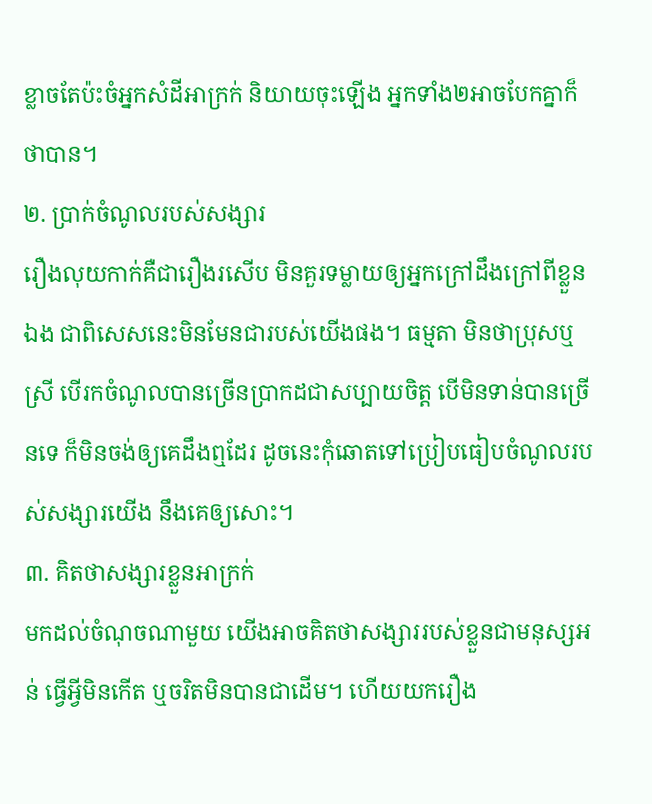ខ្លាចតែប៉ះចំអ្នកសំដីអាក្រក់ និយាយចុះឡើង អ្នកទាំង២អាចបែកគ្នាក៏ថាបាន។
២. ប្រាក់ចំណូលរបស់សង្សារ
រឿងលុយកាក់គឺជារឿងរសើប មិនគួរទម្លាយឲ្យអ្នកក្រៅដឹងក្រៅពីខ្លួនឯង ជាពិសេសនេះមិនមែនជារបស់យើងផង។ ធម្មតា មិនថាប្រុសឬស្រី បើរកចំណូលបានច្រើនប្រាកដជាសប្បាយចិត្ត បើមិនទាន់បានច្រើនទេ ក៏មិនចង់ឲ្យគេដឹងឮដែរ ដូចនេះកុំឆោតទៅប្រៀបធៀបចំណូលរបស់សង្សារយើង នឹងគេឲ្យសោះ។
៣. គិតថាសង្សារខ្លួនអាក្រក់
មកដល់ចំណុចណាមួយ យើងអាចគិតថាសង្សាររបស់ខ្លួនជាមនុស្សអន់ ធ្វើអ្វីមិនកើត ឬចរិតមិនបានជាដើម។ ហើយយករឿង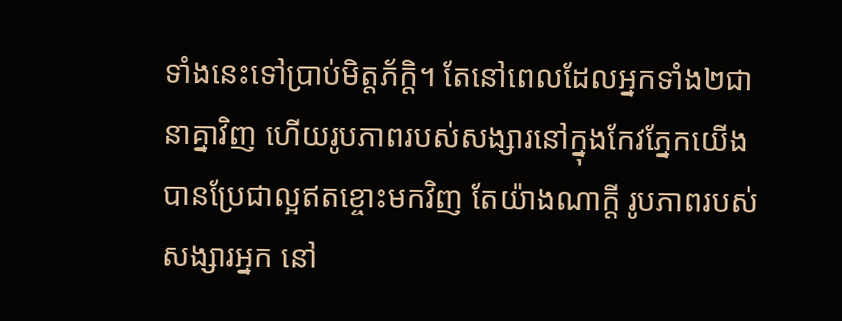ទាំងនេះទៅប្រាប់មិត្តភ័ក្ដិ។ តែនៅពេលដែលអ្នកទាំង២ជានាគ្នាវិញ ហើយរូបភាពរបស់សង្សារនៅក្នុងកែវភ្នែកយើងបានប្រែជាល្អឥតខ្ចោះមកវិញ តែយ៉ាងណាក្ដី រូបភាពរបស់សង្សារអ្នក នៅ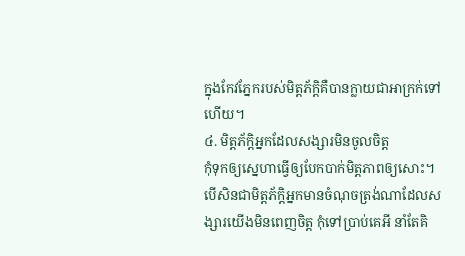ក្នុងកែវភ្នែករបស់មិត្តភ័ក្ដិគឺបានក្លាយជាអាក្រក់ទៅហើយ។
៤. មិត្តភ័ក្ដិអ្នកដែលសង្សារមិនចូលចិត្ត
កុំទុកឲ្យស្នេហាធ្វើឲ្យបែកបាក់មិត្តភាពឲ្យសោះ។ បើសិនជាមិត្តភ័ក្ដិអ្នកមានចំណុចត្រង់ណាដែលសង្សារយើងមិនពេញចិត្ត កុំទៅប្រាប់គេអី នាំតែគិ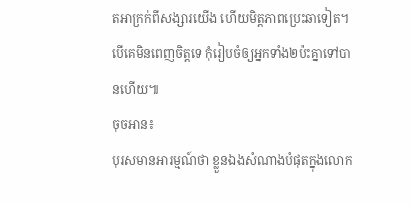តអាក្រក់ពីសង្សារយើង ហើយមិត្តភាពប្រេះឆាទៀត។ បើគេមិនពេញចិត្តទេ កុំរៀបចំឲ្យអ្នកទាំង២ប៉ះគ្នាទៅបានហើយ៕
ចុចអាន៖
បុរសមានអារម្មណ៍ថា ខ្លួនឯងសំណាងបំផុតក្នុងលោក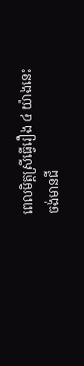ពេលមិត្តស្រីធ្វើរឿង ៤ យ៉ាងនេះ
ចង់មានជី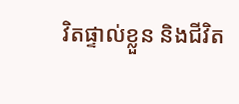វិតផ្ទាល់ខ្លួន និងជីវិត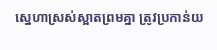ស្នេហាស្រស់ស្អាតព្រមគ្នា ត្រូវប្រកាន់យ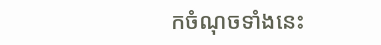កចំណុចទាំងនេះ